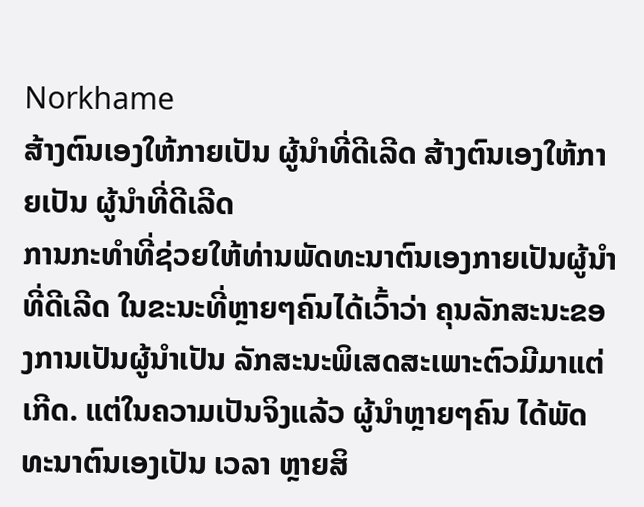Norkhame
ສ້າງຕົນເອງໃຫ້ກາຍເປັນ ຜູ້ນຳທີ່ດີເລີດ ສ້າງຕົນເອງໃຫ້ກາຍເປັນ ຜູ້ນຳທີ່ດີເລີດ
ການກະທຳທີ່ຊ່ວຍໃຫ້ທ່ານພັດທະນາຕົນເອງກາຍເປັນຜູ້ນຳທີ່ດີເລີດ ໃນຂະນະທີ່ຫຼາຍໆຄົນໄດ້ເວົ້າວ່າ ຄຸນລັກສະນະຂອງການເປັນຜູ້ນຳເປັນ ລັກສະນະພິເສດສະເພາະຕົວມີມາແຕ່ເກີດ. ແຕ່ໃນຄວາມເປັນຈິງແລ້ວ ຜູ້ນຳຫຼາຍໆຄົນ ໄດ້ພັດທະນາຕົນເອງເປັນ ເວລາ ຫຼາຍສິ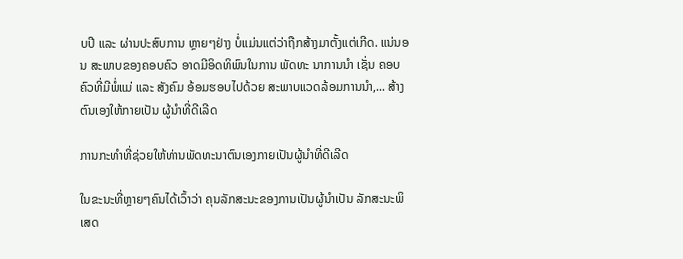ບປີ ແລະ ຜ່ານປະສົບການ ຫຼາຍໆຢ່າງ ບໍ່ແມ່ນແຕ່ວ່າຖືກສ້າງມາຕັ້ງແຕ່ເກີດ. ແນ່ນອນ ສະພາບຂອງຄອບຄົວ ອາດມີອິດທິພົນໃນການ ພັດທະ ນາການນຳ ເຊັ່ນ ຄອບຄົວທີ່ມີພໍ່ແມ່ ແລະ ສັງຄົມ ອ້ອມຮອບໄປດ້ວຍ ສະພາບແວດລ້ອມການນຳ,... ສ້າງຕົນເອງໃຫ້ກາຍເປັນ ຜູ້ນຳທີ່ດີເລີດ

ການກະທຳທີ່ຊ່ວຍໃຫ້ທ່ານພັດທະນາຕົນເອງກາຍເປັນຜູ້ນຳທີ່ດີເລີດ

ໃນຂະນະທີ່ຫຼາຍໆຄົນໄດ້ເວົ້າວ່າ ຄຸນລັກສະນະຂອງການເປັນຜູ້ນຳເປັນ ລັກສະນະພິເສດ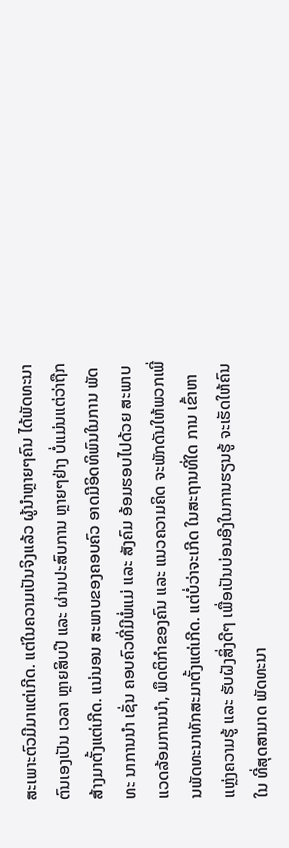ສະເພາະຕົວມີມາແຕ່ເກີດ. ແຕ່ໃນຄວາມເປັນຈິງແລ້ວ ຜູ້ນຳຫຼາຍໆຄົນ ໄດ້ພັດທະນາຕົນເອງເປັນ ເວລາ ຫຼາຍສິບປີ ແລະ ຜ່ານປະສົບການ ຫຼາຍໆຢ່າງ ບໍ່ແມ່ນແຕ່ວ່າຖືກສ້າງມາຕັ້ງແຕ່ເກີດ. ແນ່ນອນ ສະພາບຂອງຄອບຄົວ ອາດມີອິດທິພົນໃນການ ພັດທະ ນາການນຳ ເຊັ່ນ ຄອບຄົວທີ່ມີພໍ່ແມ່ ແລະ ສັງຄົມ ອ້ອມຮອບໄປດ້ວຍ ສະພາບແວດລ້ອມການນຳ, ພຶດຕິກຳຂອງຄົນ ແລະ ແນວຄວາມຄິດ ຈະພັກດັນໃຫ້ພວກເພີ່ນພັດທະນາທັກສະມາຕັ້ງແຕ່ເກີດ. ແຕ່ບໍ່ວ່າຈະເກີດ ໃນສະຖານທີ່ໃດ ການ ເຂົ້າຫາແຫຼ່ງຄວາມຮູ້ ແລະ ຮັບຝັງສິ່ງດີໆ ເພື່ອເປັນບ່ອນອີງໃນການຮຽນຮູ້ ຈະເຮັດໃຫ້ຄົນໃນ ທີ່ສຸດສາມາດ ພັດທະນາ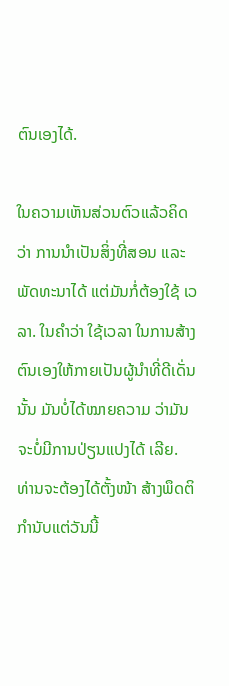ຕົນເອງໄດ້.

ໃນຄວາມເຫັນສ່ວນຕົວແລ້ວຄິດວ່າ ການນຳເປັນສິ່ງທີ່ສອນ ແລະ ພັດທະນາໄດ້ ແຕ່ມັນກໍ່ຕ້ອງໃຊ້ ເວລາ. ໃນຄຳວ່າ ໃຊ້ເວລາ ໃນການສ້າງຕົນເອງໃຫ້ກາຍເປັນຜູ້ນຳທີ່ດີເດັ່ນນັ້ນ ມັນບໍ່ໄດ້ໝາຍຄວາມ ວ່າມັນຈະບໍ່ມີການປ່ຽນແປງໄດ້ ເລີຍ. ທ່ານຈະຕ້ອງໄດ້ຕັ້ງໜ້າ ສ້າງພຶດຕິກຳນັບແຕ່ວັນນີ້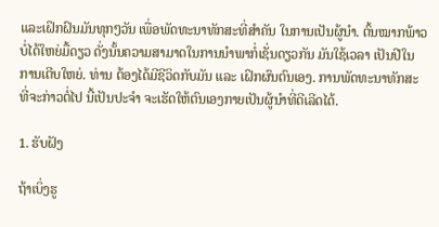ແລະເຝິກຝົນມັນທຸກໆວັນ ເພື່ອພັດທະນາທັກສະທີ່ສຳຄັນ ໃນການເປັນຜູ້ນຳ. ຕົ້ນໝາກພ້າວບໍ່ໄດ້ໃຫຍ່ມື້ດຽວ ດັ່ງນັ້ນຄວາມສາມາດໃນການນຳພາກໍ່ເຊັ່ນດຽວກັນ ມັນໃຊ້ເວລາ ເປັນປີໃນການເຕີບໃຫຍ່. ທ່ານ ຕ້ອງໄດ້ມີຊີວິດກັບມັນ ແລະ ເຝິກຜົນຕົນເອງ. ການພັດທະນາທັກສະທີ່ຈະກ່າວຕໍ່ໄປ ນີ້ເປັນປະຈຳ ຈະເຮັດໃຫ້ຕົນເອງກາຍເປັນຜູ້ນຳທີ່ດີເລີດໄດ້.

1. ຮັບຝັງ

ຖ້າເບິ່ງຮູ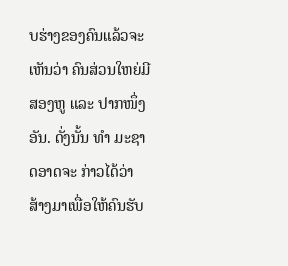ບຮ່າງຂອງຄົນແລ້ວຈະເຫັນວ່າ ຄົນສ່ວນໃຫຍ່ມີສອງຫູ ແລະ ປາກໜຶ່ງອັນ. ດັ່ງນັ້ນ ທຳ ມະຊາດອາດຈະ ກ່າວໄດ້ວ່າ ສ້າງມາເພື່ອໃຫ້ຄົນຮັບ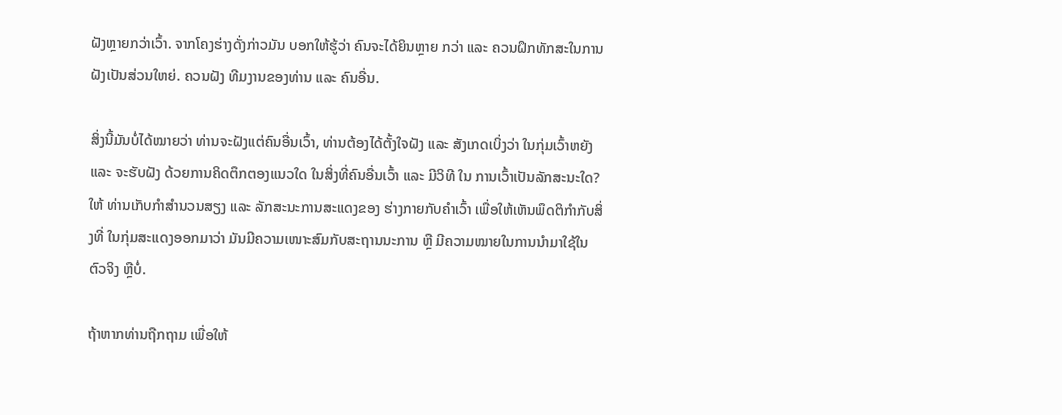ຝັງຫຼາຍກວ່າເວົ້າ. ຈາກໂຄງຮ່າງດັ່ງກ່າວມັນ ບອກໃຫ້ຮູ້ວ່າ ຄົນຈະໄດ້ຍິນຫຼາຍ ກວ່າ ແລະ ຄວນຝຶກທັກສະໃນການຝັງເປັນສ່ວນໃຫຍ່. ຄວນຝັງ ທີມງານຂອງທ່ານ ແລະ ຄົນອື່ນ.

ສິ່ງນີ້ມັນບໍ່ໄດ້ໝາຍວ່າ ທ່ານຈະຝັງແຕ່ຄົນອື່ນເວົ້າ, ທ່ານຕ້ອງໄດ້ຕັ້ງໃຈຝັງ ແລະ ສັງເກດເບິ່ງວ່າ ໃນກຸ່ມເວົ້າຫຍັງ ແລະ ຈະຮັບຝັງ ດ້ວຍການຄິດຕຶກຕອງແນວໃດ ໃນສິ່ງທີ່ຄົນອື່ນເວົ້າ ແລະ ມີວິທີ ໃນ ການເວົ້າເປັນລັກສະນະໃດ? ໃຫ້ ທ່ານເກັບກຳສຳນວນສຽງ ແລະ ລັກສະນະການສະແດງຂອງ ຮ່າງກາຍກັບຄຳເວົ້າ ເພື່ອໃຫ້ເຫັນພຶດຕິກຳກັບສິ່ງທີ່ ໃນກຸ່ມສະແດງອອກມາວ່າ ມັນມີຄວາມເໜາະສົມກັບສະຖານນະການ ຫຼື ມີຄວາມໝາຍໃນການນຳມາໃຊ້ໃນຕົວຈິງ ຫຼືບໍ່.

ຖ້າຫາກທ່ານຖືກຖາມ ເພື່ອໃຫ້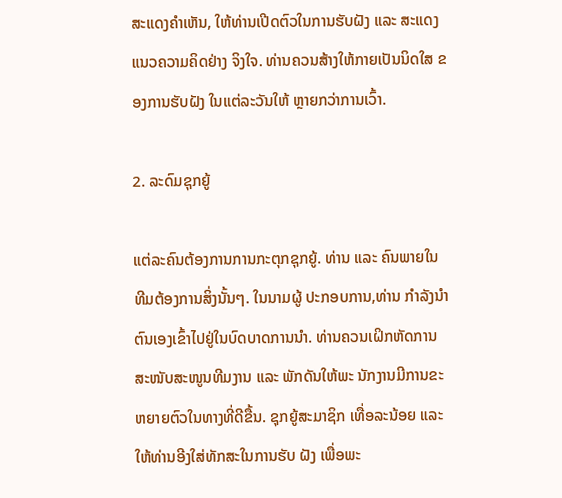ສະແດງຄຳເຫັນ, ໃຫ້ທ່ານເປີດຕົວໃນການຮັບຝັງ ແລະ ສະແດງ ແນວຄວາມຄິດຢ່າງ ຈິງໃຈ. ທ່ານຄວນສ້າງໃຫ້ກາຍເປັນນິດໃສ ຂອງການຮັບຝັງ ໃນແຕ່ລະວັນໃຫ້ ຫຼາຍກວ່າການເວົ້າ.

2. ລະດົມຊຸກຍູ້

ແຕ່ລະຄົນຕ້ອງການການກະຕຸກຊຸກຍູ້. ທ່ານ ແລະ ຄົນພາຍໃນທີມຕ້ອງການສິ່ງນັ້ນໆ. ໃນນາມຜູ້ ປະກອບການ,ທ່ານ ກຳລັງນຳຕົນເອງເຂົ້າໄປຢູ່ໃນບົດບາດການນຳ. ທ່ານຄວນເຝິກຫັດການສະໜັບສະໜູນທີມງານ ແລະ ພັກດັນໃຫ້ພະ ນັກງານມີການຂະຫຍາຍຕົວໃນທາງທີ່ດີຂື້ນ. ຊຸກຍູ້ສະມາຊິກ ເທື່ອລະນ້ອຍ ແລະ ໃຫ້ທ່ານອີງໃສ່ທັກສະໃນການຮັບ ຝັງ ເພື່ອພະ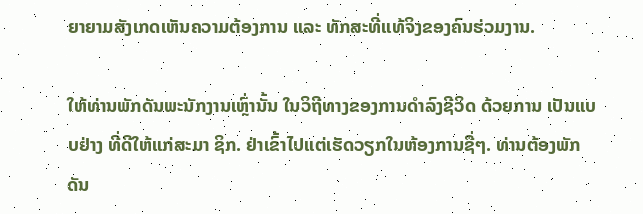ຍາຍາມສັງເກດເຫັນຄວາມຕ້ອງການ ແລະ ທັກສະທີ່ແທ້ຈິງຂອງຄົນຮ່ວມງານ.

ໃຫ້ທ່ານພັກດັນພະນັກງານເຫຼົ່ານັ້ນ ໃນວິຖີທາງຂອງການດຳລົງຊີວິດ ດ້ວຍການ ເປັນແບບຢ່າງ ທີ່ດີໃຫ້ແກ່ສະມາ ຊິກ. ຢ່າເຂົ້າໄປແຕ່ເຮັດວຽກໃນຫ້ອງການຊື່ໆ. ທ່ານຕ້ອງພັກດັນ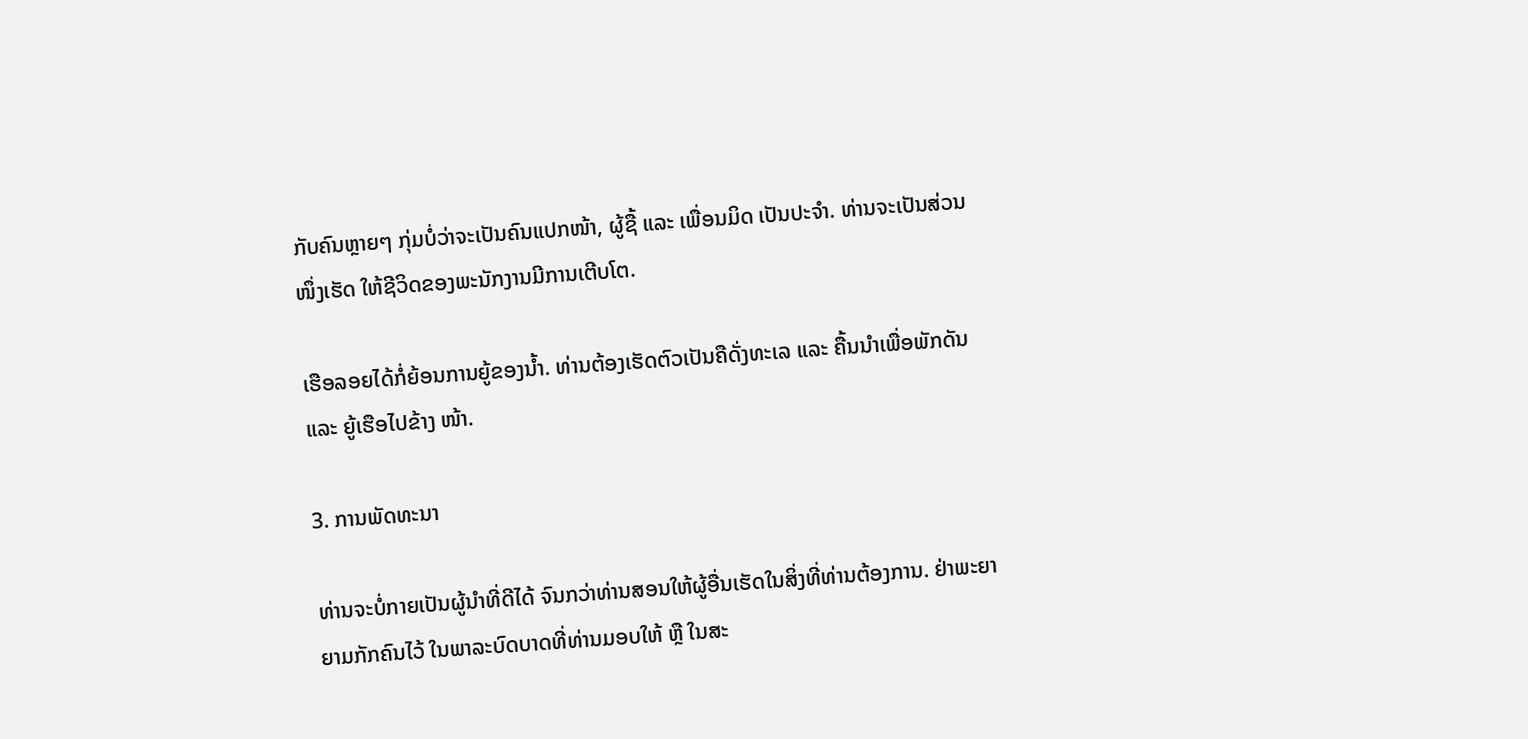ກັບຄົນຫຼາຍໆ ກຸ່ມບໍ່ວ່າຈະເປັນຄົນແປກໜ້າ, ຜູ້ຊື້ ແລະ ເພື່ອນມິດ ເປັນປະຈຳ. ທ່ານຈະເປັນສ່ວນໜຶ່ງເຮັດ ໃຫ້ຊີວິດຂອງພະນັກງານມີການເຕີບໂຕ.

ເຮືອລອຍໄດ້ກໍ່ຍ້ອນການຍູ້ຂອງນ້ຳ. ທ່ານຕ້ອງເຮັດຕົວເປັນຄືດັ່ງທະເລ ແລະ ຄື້ນນຳເພື່ອພັກດັນ ແລະ ຍູ້ເຮືອໄປຂ້າງ ໜ້າ.

3. ການພັດທະນາ

ທ່ານຈະບໍ່ກາຍເປັນຜູ້ນຳທີ່ດີໄດ້ ຈົນກວ່າທ່ານສອນໃຫ້ຜູ້ອື່ນເຮັດໃນສິ່ງທີ່ທ່ານຕ້ອງການ. ຢ່າພະຍາຍາມກັກຄົນໄວ້ ໃນພາລະບົດບາດທີ່ທ່ານມອບໃຫ້ ຫຼື ໃນສະ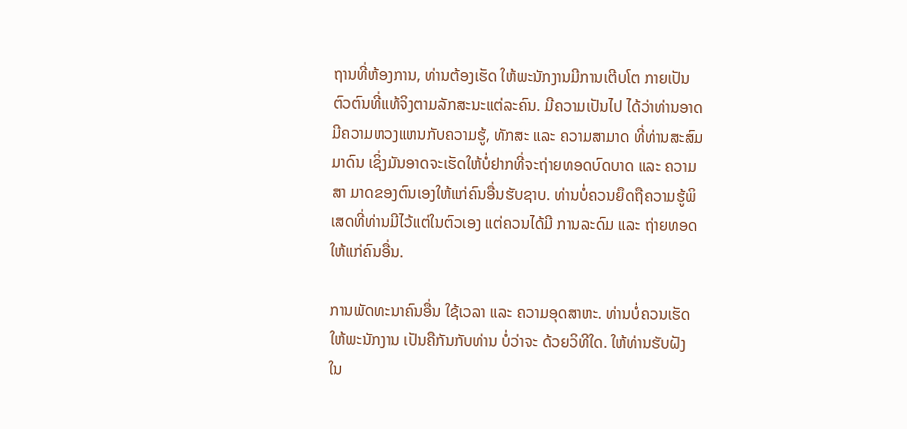ຖານທີ່ຫ້ອງການ, ທ່ານຕ້ອງເຮັດ ໃຫ້ພະນັກງານມີການເຕີບໂຕ ກາຍເປັນ ຕົວຕົນທີ່ແທ້ຈິງຕາມລັກສະນະແຕ່ລະຄົນ. ມີຄວາມເປັນໄປ ໄດ້ວ່າທ່ານອາດມີຄວາມຫວງແຫນກັບຄວາມຮູ້, ທັກສະ ແລະ ຄວາມສາມາດ ທີ່ທ່ານສະສົມມາດົນ ເຊິ່ງມັນອາດຈະເຮັດໃຫ້ບໍ່ຢາກທີ່ຈະຖ່າຍທອດບົດບາດ ແລະ ຄວາມສາ ມາດຂອງຕົນເອງໃຫ້ແກ່ຄົນອື່ນຮັບຊາບ. ທ່ານບໍ່ຄວນຍຶດຖືຄວາມຮູ້ພິເສດທີ່ທ່ານມີໄວ້ແຕ່ໃນຕົວເອງ ແຕ່ຄວນໄດ້ມີ ການລະດົມ ແລະ ຖ່າຍທອດໃຫ້ແກ່ຄົນອື່ນ.

ການພັດທະນາຄົນອື່ນ ໃຊ້ເວລາ ແລະ ຄວາມອຸດສາຫະ. ທ່ານບໍ່ຄວນເຮັດໃຫ້ພະນັກງານ ເປັນຄືກັນກັບທ່ານ ບໍ່ວ່າຈະ ດ້ວຍວິທີໃດ. ໃຫ້ທ່ານຮັບຝັງ ໃນ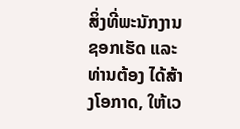ສິ່ງທີ່ພະນັກງານຊອກເຮັດ ແລະ ທ່ານຕ້ອງ ໄດ້ສ້າງໂອກາດ, ໃຫ້ເວ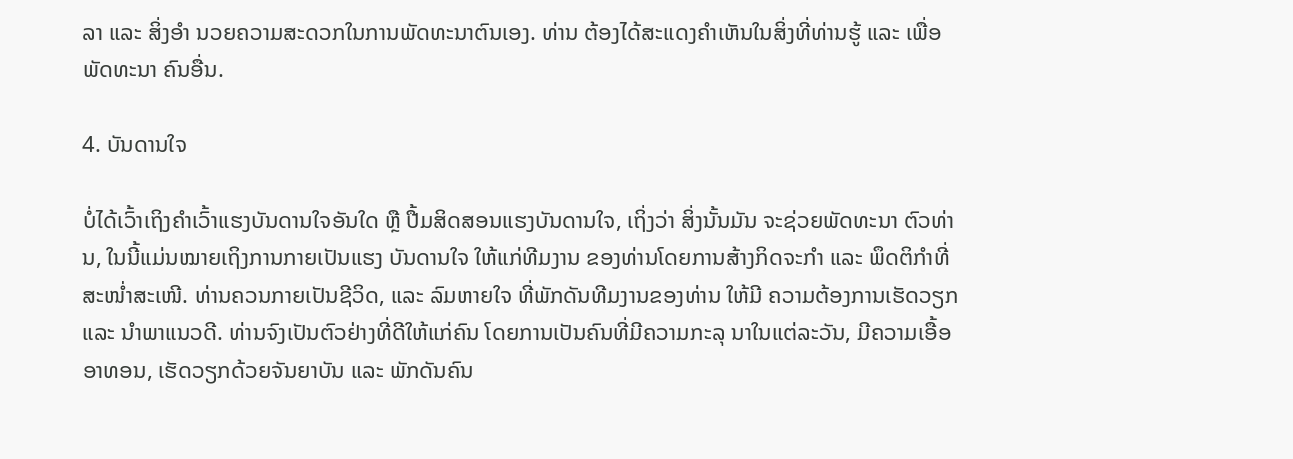ລາ ແລະ ສິ່ງອຳ ນວຍຄວາມສະດວກໃນການພັດທະນາຕົນເອງ. ທ່ານ ຕ້ອງໄດ້ສະແດງຄຳເຫັນໃນສິ່ງທີ່ທ່ານຮູ້ ແລະ ເພື່ອພັດທະນາ ຄົນອື່ນ.

4. ບັນດານໃຈ

ບໍ່ໄດ້ເວົ້າເຖິງຄຳເວົ້າແຮງບັນດານໃຈອັນໃດ ຫຼື ປື້ມສິດສອນແຮງບັນດານໃຈ, ເຖິ່ງວ່າ ສິ່ງນັ້ນມັນ ຈະຊ່ວຍພັດທະນາ ຕົວທ່ານ, ໃນນີ້ແມ່ນໝາຍເຖິງການກາຍເປັນແຮງ ບັນດານໃຈ ໃຫ້ແກ່ທີມງານ ຂອງທ່ານໂດຍການສ້າງກິດຈະກຳ ແລະ ພຶດຕິກຳທີ່ສະໜໍ່າສະເໜີ. ທ່ານຄວນກາຍເປັນຊີວິດ, ແລະ ລົມຫາຍໃຈ ທີ່ພັກດັນທີມງານຂອງທ່ານ ໃຫ້ມີ ຄວາມຕ້ອງການເຮັດວຽກ ແລະ ນຳພາແນວດີ. ທ່ານຈົງເປັນຕົວຢ່າງທີ່ດີໃຫ້ແກ່ຄົນ ໂດຍການເປັນຄົນທີ່ມີຄວາມກະລຸ ນາໃນແຕ່ລະວັນ, ມີຄວາມເອື້ອອາທອນ, ເຮັດວຽກດ້ວຍຈັນຍາບັນ ແລະ ພັກດັນຄົນ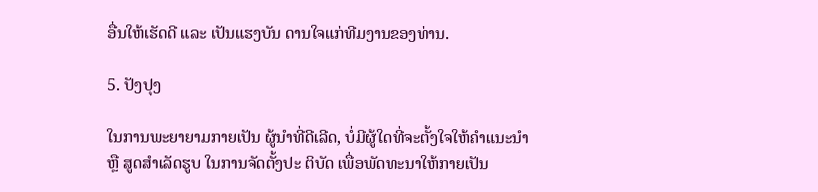ອື່ນໃຫ້ເຮັດດີ ແລະ ເປັນແຮງບັນ ດານໃຈແກ່ທີມງານຂອງທ່ານ.

5. ປັງປຸງ

ໃນການພະຍາຍາມກາຍເປັນ ຜູ້ນຳທີ່ດີເລີດ, ບໍ່ມີຜູ້ໃດທີ່ຈະຕັ້ງໃຈໃຫ້ຄຳແນະນຳ ຫຼື ສູດສຳເລັດຮູບ ໃນການຈັດຕັ້ງປະ ຕິບັດ ເພື່ອພັດທະນາໃຫ້ກາຍເປັນ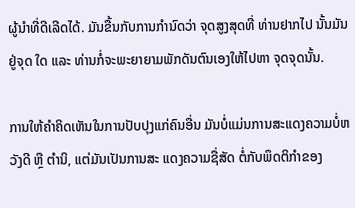ຜູ້ນຳທີ່ດີເລີດໄດ້. ມັນຂື້ນກັບການກຳນົດວ່າ ຈຸດສູງສຸດທີ່ ທ່ານຢາກໄປ ນັ້ນມັນຢູ່ຈຸດ ໃດ ແລະ ທ່ານກໍ່ຈະພະຍາຍາມພັກດັນຕົນເອງໃຫ້ໄປຫາ ຈຸດຈຸດນັ້ນ.

ການໃຫ້ຄຳຄິດເຫັນໃນການປັບປຸງແກ່ຄົນອື່ນ ມັນບໍ່ແມ່ນການສະແດງຄວາມບໍ່ຫວັງດີ ຫຼື ຕຳນິ, ແຕ່ມັນເປັນການສະ ແດງຄວາມຊື່ສັດ ຕໍ່ກັບພຶດຕິກຳຂອງ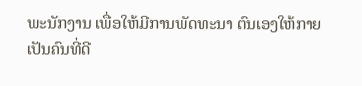ພະນັກງານ ເພື່ອໃຫ້ມີການພັດທະນາ ຕົນເອງໃຫ້ກາຍເປັນຄົນທີ່ດີ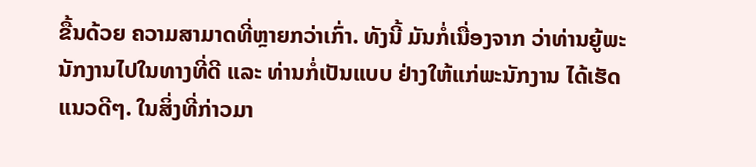ຂື້ນດ້ວຍ ຄວາມສາມາດທີ່ຫຼາຍກວ່າເກົ່າ. ທັງນີ້ ມັນກໍ່ເນື່ອງຈາກ ວ່າທ່ານຍູ້ພະນັກງານໄປໃນທາງທີ່ດີ ແລະ ທ່ານກໍ່ເປັນແບບ ຢ່າງໃຫ້ແກ່ພະນັກງານ ໄດ້ເຮັດແນວດີໆ. ໃນສິ່ງທີ່ກ່າວມາ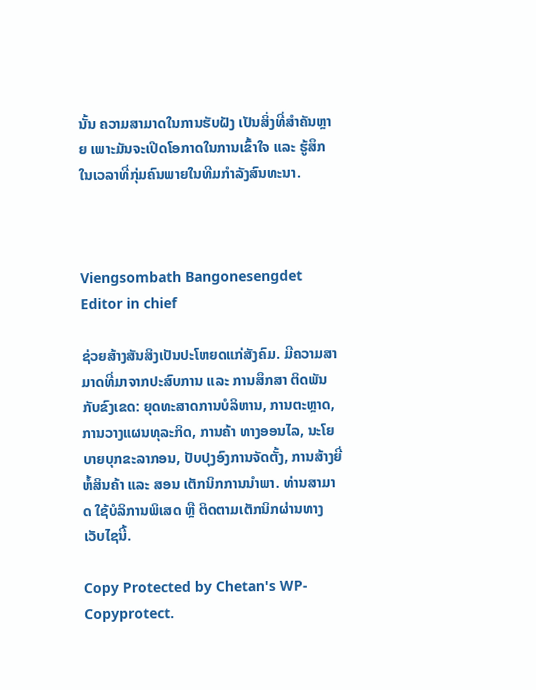ນັ້ນ ຄວາມສາມາດໃນການຮັບຝັງ ເປັນສິ່ງທີ່ສຳຄັນຫຼາຍ ເພາະມັນຈະເປີດໂອກາດໃນການເຂົ້າໃຈ ແລະ ຮູ້ສຶກໃນເວລາທີ່ກຸ່ມຄົນພາຍໃນທີມກຳລັງສົນທະນາ.



Viengsombath Bangonesengdet Editor in chief

ຊ່ວຍສ້າງສັນສິງເປັນປະໂຫຍດແກ່ສັງຄົມ. ມີຄວາມສາມາດທີ່ມາຈາກປະສົບການ ແລະ ການສຶກສາ ຕິດພັນກັບຂົງເຂດ: ຍຸດທະສາດການບໍລິຫານ, ການຕະຫຼາດ, ການວາງແຜນທຸລະກິດ, ການຄ້າ ທາງອອນໄລ, ນະໂຍບາຍບຸກຂະລາກອນ, ປັບປຸງອົງການຈັດຕັ້ງ, ການສ້າງຍີ່ຫໍ້ສິນຄ້າ ແລະ ສອນ ເຕັກນິກການນຳພາ. ທ່ານສາມາດ ໃຊ້ບໍລິການພິເສດ ຫຼື ຕິດຕາມເຕັກນິກຜ່ານທາງເວັບໄຊນີ້.

Copy Protected by Chetan's WP-Copyprotect.